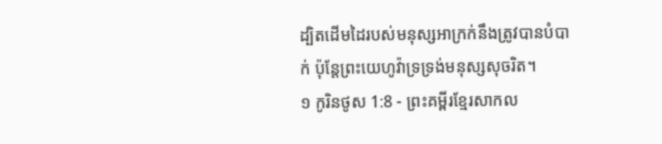ដ្បិតដើមដៃរបស់មនុស្សអាក្រក់នឹងត្រូវបានបំបាក់ ប៉ុន្តែព្រះយេហូវ៉ាទ្រទ្រង់មនុស្សសុចរិត។
១ កូរិនថូស 1:8 - ព្រះគម្ពីរខ្មែរសាកល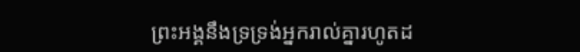ព្រះអង្គនឹងទ្រទ្រង់អ្នករាល់គ្នារហូតដ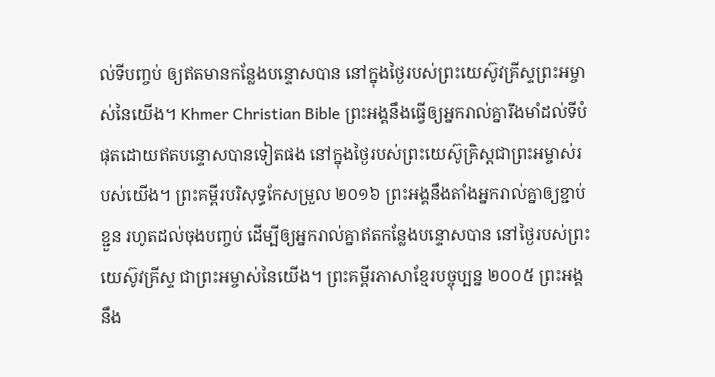ល់ទីបញ្ចប់ ឲ្យឥតមានកន្លែងបន្ទោសបាន នៅក្នុងថ្ងៃរបស់ព្រះយេស៊ូវគ្រីស្ទព្រះអម្ចាស់នៃយើង។ Khmer Christian Bible ព្រះអង្គនឹងធ្វើឲ្យអ្នករាល់គ្នារឹងមាំដល់ទីបំផុតដោយឥតបន្ទោសបានទៀតផង នៅក្នុងថ្ងៃរបស់ព្រះយេស៊ូគ្រិស្ដជាព្រះអម្ចាស់របស់យើង។ ព្រះគម្ពីរបរិសុទ្ធកែសម្រួល ២០១៦ ព្រះអង្គនឹងតាំងអ្នករាល់គ្នាឲ្យខ្ជាប់ខ្ជួន រហូតដល់ចុងបញ្ចប់ ដើម្បីឲ្យអ្នករាល់គ្នាឥតកន្លែងបន្ទោសបាន នៅថ្ងៃរបស់ព្រះយេស៊ូវគ្រីស្ទ ជាព្រះអម្ចាស់នៃយើង។ ព្រះគម្ពីរភាសាខ្មែរបច្ចុប្បន្ន ២០០៥ ព្រះអង្គនឹង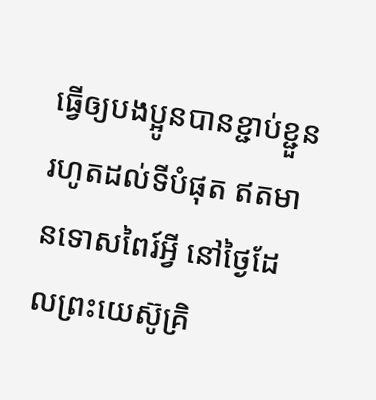ធ្វើឲ្យបងប្អូនបានខ្ជាប់ខ្ជួនរហូតដល់ទីបំផុត ឥតមានទោសពៃរ៍អ្វី នៅថ្ងៃដែលព្រះយេស៊ូគ្រិ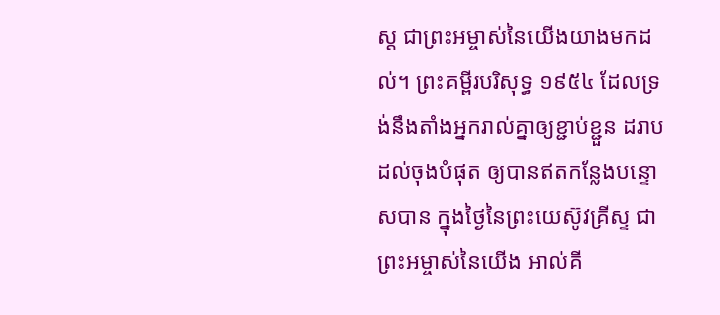ស្ត ជាព្រះអម្ចាស់នៃយើងយាងមកដល់។ ព្រះគម្ពីរបរិសុទ្ធ ១៩៥៤ ដែលទ្រង់នឹងតាំងអ្នករាល់គ្នាឲ្យខ្ជាប់ខ្ជួន ដរាបដល់ចុងបំផុត ឲ្យបានឥតកន្លែងបន្ទោសបាន ក្នុងថ្ងៃនៃព្រះយេស៊ូវគ្រីស្ទ ជាព្រះអម្ចាស់នៃយើង អាល់គី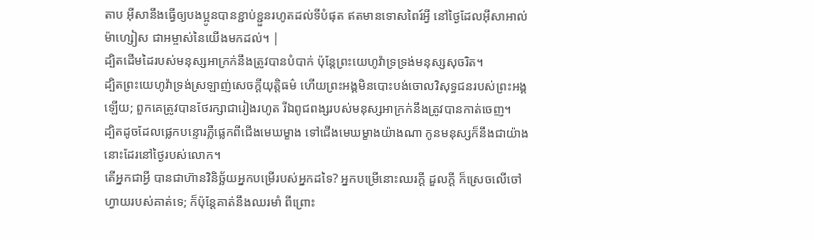តាប អ៊ីសានឹងធ្វើឲ្យបងប្អូនបានខ្ជាប់ខ្ជួនរហូតដល់ទីបំផុត ឥតមានទោសពៃរ៍អ្វី នៅថ្ងៃដែលអ៊ីសាអាល់ម៉ាហ្សៀស ជាអម្ចាស់នៃយើងមកដល់។ |
ដ្បិតដើមដៃរបស់មនុស្សអាក្រក់នឹងត្រូវបានបំបាក់ ប៉ុន្តែព្រះយេហូវ៉ាទ្រទ្រង់មនុស្សសុចរិត។
ដ្បិតព្រះយេហូវ៉ាទ្រង់ស្រឡាញ់សេចក្ដីយុត្តិធម៌ ហើយព្រះអង្គមិនបោះបង់ចោលវិសុទ្ធជនរបស់ព្រះអង្គឡើយ; ពួកគេត្រូវបានថែរក្សាជារៀងរហូត រីឯពូជពង្សរបស់មនុស្សអាក្រក់នឹងត្រូវបានកាត់ចេញ។
ដ្បិតដូចដែលផ្លេកបន្ទោរភ្លឺផ្លេកពីជើងមេឃម្ខាង ទៅជើងមេឃម្ខាងយ៉ាងណា កូនមនុស្សក៏នឹងជាយ៉ាងនោះដែរនៅថ្ងៃរបស់លោក។
តើអ្នកជាអ្វី បានជាហ៊ានវិនិច្ឆ័យអ្នកបម្រើរបស់អ្នកដទៃ? អ្នកបម្រើនោះឈរក្ដី ដួលក្ដី ក៏ស្រេចលើចៅហ្វាយរបស់គាត់ទេ; ក៏ប៉ុន្តែគាត់នឹងឈរមាំ ពីព្រោះ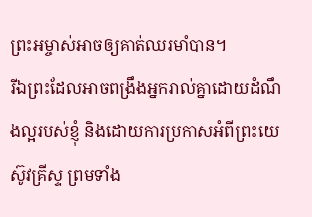ព្រះអម្ចាស់អាចឲ្យគាត់ឈរមាំបាន។
រីឯព្រះដែលអាចពង្រឹងអ្នករាល់គ្នាដោយដំណឹងល្អរបស់ខ្ញុំ និងដោយការប្រកាសអំពីព្រះយេស៊ូវគ្រីស្ទ ព្រមទាំង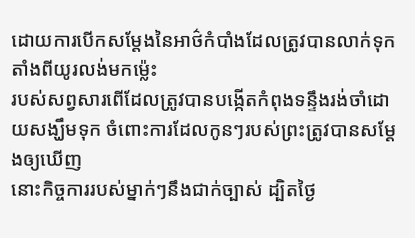ដោយការបើកសម្ដែងនៃអាថ៌កំបាំងដែលត្រូវបានលាក់ទុកតាំងពីយូរលង់មកម្ល៉េះ
របស់សព្វសារពើដែលត្រូវបានបង្កើតកំពុងទន្ទឹងរង់ចាំដោយសង្ឃឹមទុក ចំពោះការដែលកូនៗរបស់ព្រះត្រូវបានសម្ដែងឲ្យឃើញ
នោះកិច្ចការរបស់ម្នាក់ៗនឹងជាក់ច្បាស់ ដ្បិតថ្ងៃ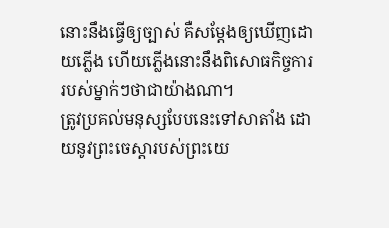នោះនឹងធ្វើឲ្យច្បាស់ គឺសម្ដែងឲ្យឃើញដោយភ្លើង ហើយភ្លើងនោះនឹងពិសោធកិច្ចការរបស់ម្នាក់ៗថាជាយ៉ាងណា។
ត្រូវប្រគល់មនុស្សបែបនេះទៅសាតាំង ដោយនូវព្រះចេស្ដារបស់ព្រះយេ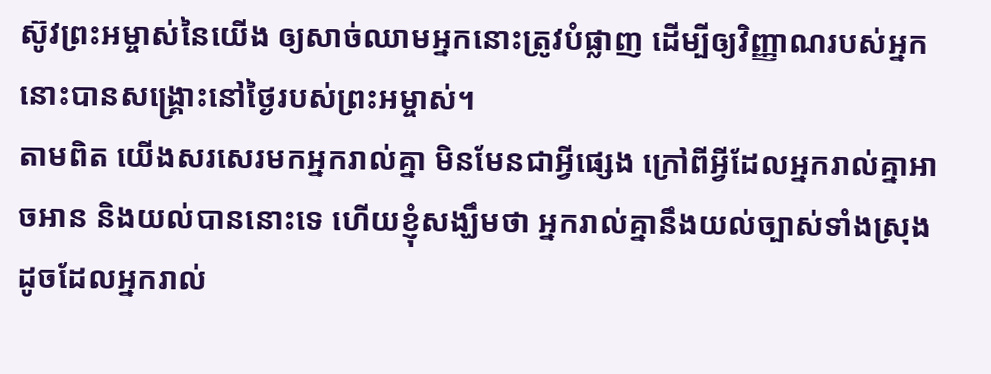ស៊ូវព្រះអម្ចាស់នៃយើង ឲ្យសាច់ឈាមអ្នកនោះត្រូវបំផ្លាញ ដើម្បីឲ្យវិញ្ញាណរបស់អ្នកនោះបានសង្គ្រោះនៅថ្ងៃរបស់ព្រះអម្ចាស់។
តាមពិត យើងសរសេរមកអ្នករាល់គ្នា មិនមែនជាអ្វីផ្សេង ក្រៅពីអ្វីដែលអ្នករាល់គ្នាអាចអាន និងយល់បាននោះទេ ហើយខ្ញុំសង្ឃឹមថា អ្នករាល់គ្នានឹងយល់ច្បាស់ទាំងស្រុង
ដូចដែលអ្នករាល់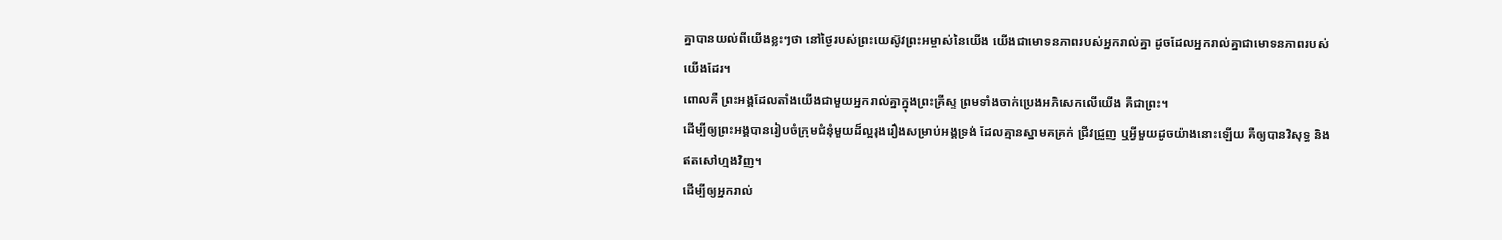គ្នាបានយល់ពីយើងខ្លះៗថា នៅថ្ងៃរបស់ព្រះយេស៊ូវព្រះអម្ចាស់នៃយើង យើងជាមោទនភាពរបស់អ្នករាល់គ្នា ដូចដែលអ្នករាល់គ្នាជាមោទនភាពរបស់យើងដែរ។
ពោលគឺ ព្រះអង្គដែលតាំងយើងជាមួយអ្នករាល់គ្នាក្នុងព្រះគ្រីស្ទ ព្រមទាំងចាក់ប្រេងអភិសេកលើយើង គឺជាព្រះ។
ដើម្បីឲ្យព្រះអង្គបានរៀបចំក្រុមជំនុំមួយដ៏ល្អរុងរឿងសម្រាប់អង្គទ្រង់ ដែលគ្មានស្នាមគគ្រក់ ជ្រីវជ្រួញ ឬអ្វីមួយដូចយ៉ាងនោះឡើយ គឺឲ្យបានវិសុទ្ធ និងឥតសៅហ្មងវិញ។
ដើម្បីឲ្យអ្នករាល់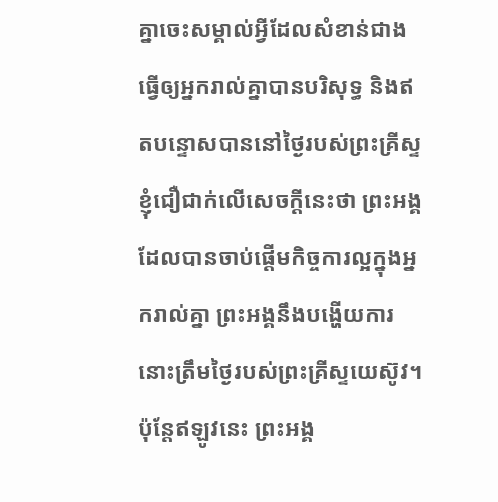គ្នាចេះសម្គាល់អ្វីដែលសំខាន់ជាង ធ្វើឲ្យអ្នករាល់គ្នាបានបរិសុទ្ធ និងឥតបន្ទោសបាននៅថ្ងៃរបស់ព្រះគ្រីស្ទ
ខ្ញុំជឿជាក់លើសេចក្ដីនេះថា ព្រះអង្គដែលបានចាប់ផ្ដើមកិច្ចការល្អក្នុងអ្នករាល់គ្នា ព្រះអង្គនឹងបង្ហើយការនោះត្រឹមថ្ងៃរបស់ព្រះគ្រីស្ទយេស៊ូវ។
ប៉ុន្តែឥឡូវនេះ ព្រះអង្គ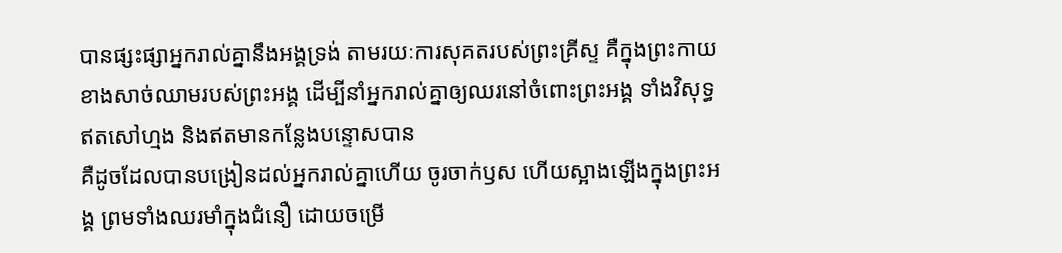បានផ្សះផ្សាអ្នករាល់គ្នានឹងអង្គទ្រង់ តាមរយៈការសុគតរបស់ព្រះគ្រីស្ទ គឺក្នុងព្រះកាយខាងសាច់ឈាមរបស់ព្រះអង្គ ដើម្បីនាំអ្នករាល់គ្នាឲ្យឈរនៅចំពោះព្រះអង្គ ទាំងវិសុទ្ធ ឥតសៅហ្មង និងឥតមានកន្លែងបន្ទោសបាន
គឺដូចដែលបានបង្រៀនដល់អ្នករាល់គ្នាហើយ ចូរចាក់ឫស ហើយស្អាងឡើងក្នុងព្រះអង្គ ព្រមទាំងឈរមាំក្នុងជំនឿ ដោយចម្រើ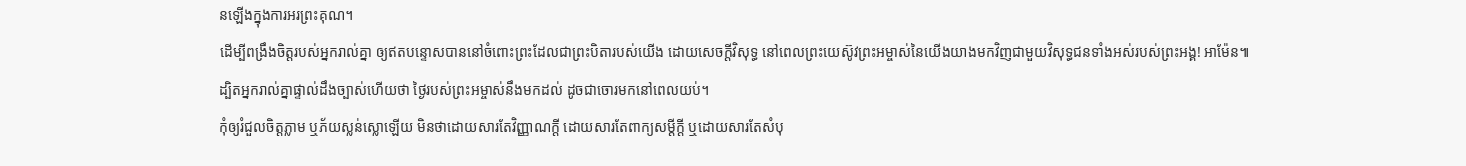នឡើងក្នុងការអរព្រះគុណ។
ដើម្បីពង្រឹងចិត្តរបស់អ្នករាល់គ្នា ឲ្យឥតបន្ទោសបាននៅចំពោះព្រះដែលជាព្រះបិតារបស់យើង ដោយសេចក្ដីវិសុទ្ធ នៅពេលព្រះយេស៊ូវព្រះអម្ចាស់នៃយើងយាងមកវិញជាមួយវិសុទ្ធជនទាំងអស់របស់ព្រះអង្គ! អាម៉ែន៕
ដ្បិតអ្នករាល់គ្នាផ្ទាល់ដឹងច្បាស់ហើយថា ថ្ងៃរបស់ព្រះអម្ចាស់នឹងមកដល់ ដូចជាចោរមកនៅពេលយប់។
កុំឲ្យរំជួលចិត្តភ្លាម ឬភ័យស្លន់ស្លោឡើយ មិនថាដោយសារតែវិញ្ញាណក្ដី ដោយសារតែពាក្យសម្ដីក្ដី ឬដោយសារតែសំបុ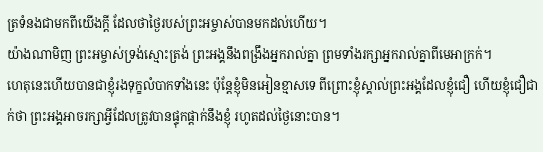ត្រទំនងជាមកពីយើងក្ដី ដែលថាថ្ងៃរបស់ព្រះអម្ចាស់បានមកដល់ហើយ។
យ៉ាងណាមិញ ព្រះអម្ចាស់ទ្រង់ស្មោះត្រង់ ព្រះអង្គនឹងពង្រឹងអ្នករាល់គ្នា ព្រមទាំងរក្សាអ្នករាល់គ្នាពីមេអាក្រក់។
ហេតុនេះហើយបានជាខ្ញុំរងទុក្ខលំបាកទាំងនេះ ប៉ុន្តែខ្ញុំមិនអៀនខ្មាសទេ ពីព្រោះខ្ញុំស្គាល់ព្រះអង្គដែលខ្ញុំជឿ ហើយខ្ញុំជឿជាក់ថា ព្រះអង្គអាចរក្សាអ្វីដែលត្រូវបានផ្ទុកផ្ដាក់នឹងខ្ញុំ រហូតដល់ថ្ងៃនោះបាន។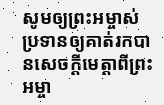សូមឲ្យព្រះអម្ចាស់ប្រទានឲ្យគាត់រកបានសេចក្ដីមេត្តាពីព្រះអម្ចា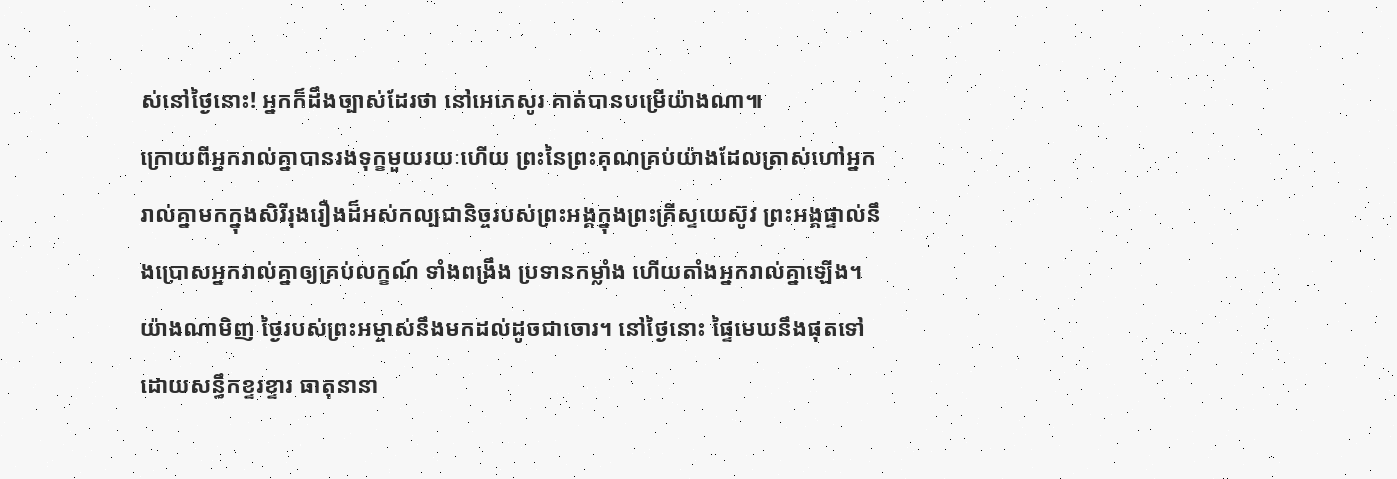ស់នៅថ្ងៃនោះ! អ្នកក៏ដឹងច្បាស់ដែរថា នៅអេភេសូរ គាត់បានបម្រើយ៉ាងណា៕
ក្រោយពីអ្នករាល់គ្នាបានរងទុក្ខមួយរយៈហើយ ព្រះនៃព្រះគុណគ្រប់យ៉ាងដែលត្រាស់ហៅអ្នករាល់គ្នាមកក្នុងសិរីរុងរឿងដ៏អស់កល្បជានិច្ចរបស់ព្រះអង្គក្នុងព្រះគ្រីស្ទយេស៊ូវ ព្រះអង្គផ្ទាល់នឹងប្រោសអ្នករាល់គ្នាឲ្យគ្រប់លក្ខណ៍ ទាំងពង្រឹង ប្រទានកម្លាំង ហើយតាំងអ្នករាល់គ្នាឡើង។
យ៉ាងណាមិញ ថ្ងៃរបស់ព្រះអម្ចាស់នឹងមកដល់ដូចជាចោរ។ នៅថ្ងៃនោះ ផ្ទៃមេឃនឹងផុតទៅដោយសន្ធឹកខ្ទរខ្ទារ ធាតុនានា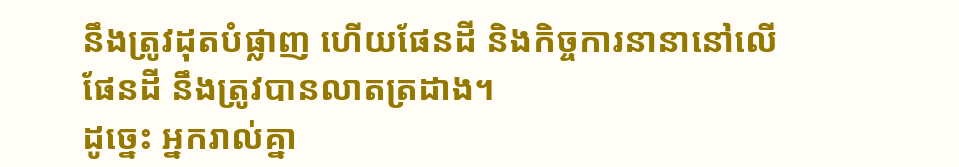នឹងត្រូវដុតបំផ្លាញ ហើយផែនដី និងកិច្ចការនានានៅលើផែនដី នឹងត្រូវបានលាតត្រដាង។
ដូច្នេះ អ្នករាល់គ្នា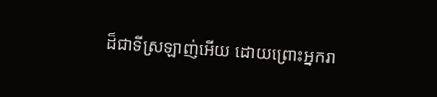ដ៏ជាទីស្រឡាញ់អើយ ដោយព្រោះអ្នករា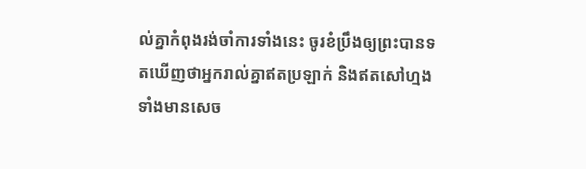ល់គ្នាកំពុងរង់ចាំការទាំងនេះ ចូរខំប្រឹងឲ្យព្រះបានទតឃើញថាអ្នករាល់គ្នាឥតប្រឡាក់ និងឥតសៅហ្មង ទាំងមានសេច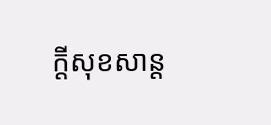ក្ដីសុខសាន្ត